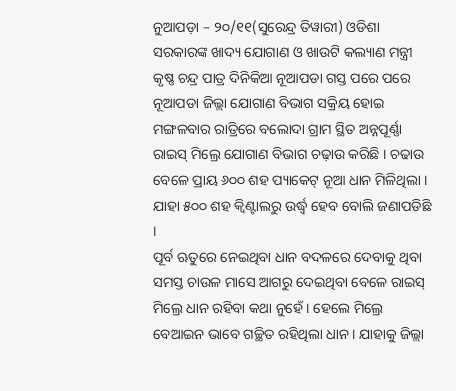ନୁଆପଡ଼ା – ୨୦/୧୧(ସୁରେନ୍ଦ୍ର ତିୱାରୀ) ଓଡିଶା ସରକାରଙ୍କ ଖାଦ୍ୟ ଯୋଗାଣ ଓ ଖାଉଟି କଲ୍ୟାଣ ମନ୍ତ୍ରୀ କୃଷ୍ଣ ଚନ୍ଦ୍ର ପାତ୍ର ଦିନିକିଆ ନୂଆପଡା ଗସ୍ତ ପରେ ପରେ ନୂଆପଡା ଜିଲ୍ଲା ଯୋଗାଣ ବିଭାଗ ସକ୍ରିୟ ହୋଇ ମଙ୍ଗଳବାର ରାତ୍ରିରେ ବଲୋଦା ଗ୍ରାମ ସ୍ଥିତ ଅନ୍ନପୂର୍ଣ୍ଣା ରାଇସ୍ ମିଲ୍ରେ ଯୋଗାଣ ବିଭାଗ ଚଢ଼ାଉ କରିଛି । ଚଢାଉ ବେଳେ ପ୍ରାୟ ୬୦୦ ଶହ ପ୍ୟାକେଟ୍ ନୂଆ ଧାନ ମିଳିଥିଲା । ଯାହା ୫୦୦ ଶହ କ୍ୱିଣ୍ଟାଲରୁ ଉର୍ଦ୍ଧ୍ବ ହେବ ବୋଲି ଜଣାପଡିଛି ।
ପୂର୍ବ ଋତୁରେ ନେଇଥିବା ଧାନ ବଦଳରେ ଦେବାକୁ ଥିବା ସମସ୍ତ ଚାଉଳ ମାସେ ଆଗରୁ ଦେଇଥିବା ବେଳେ ରାଇସ୍ ମିଲ୍ରେ ଧାନ ରହିବା କଥା ନୁହେଁ । ହେଲେ ମିଲ୍ରେ ବେଆଇନ ଭାବେ ଗଚ୍ଛିତ ରହିଥିଲା ଧାନ । ଯାହାକୁ ଜିଲ୍ଲା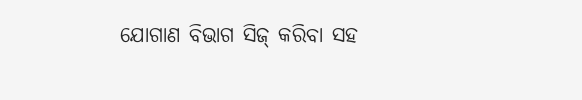ଯୋଗାଣ ବିଭାଗ ସିଜ୍ କରିବା ସହ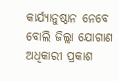କାର୍ଯ୍ୟାନୁଷ୍ଠାନ ନେବେ ବୋଲି ଜିଲ୍ଲା ଯୋଗାଣ ଅଧିକାରୀ ପ୍ରକାଶ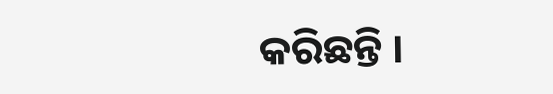କରିଛନ୍ତି ।